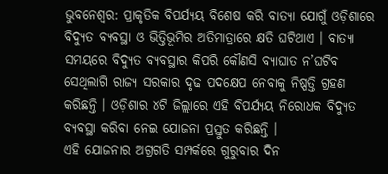ଭୁବନେଶ୍ୱର: ପ୍ରାକୃତିକ ବିପର୍ଯ୍ୟୟ ବିଶେଷ କରି ବାତ୍ୟା ଯୋଗୁଁ ଓଡ଼ିଶାରେ ବିଦ୍ୟୁତ ବ୍ୟବସ୍ଥା ଓ ଭିତ୍ତିଭୂମିର ଅତିମାତ୍ରାରେ କ୍ଷତି ଘଟିଥାଏ । ବାତ୍ୟା ସମୟରେ ବିଦ୍ୟୁତ ବ୍ୟବସ୍ଥାର କିପରି କୌଣସି ବ୍ୟାଘାତ ନ’ଘଟିବ ସେଥିଲାଗି ରାଜ୍ୟ ସରକାର ଦୃଢ ପଦକ୍ଷେପ ନେବାକୁ ନିଷ୍ପତ୍ତି ଗ୍ରହଣ କରିଛନ୍ତି । ଓଡ଼ିଶାର ୪ଟି ଜିଲ୍ଲାରେ ଏହି ବିପର୍ଯ୍ୟୟ ନିରୋଧକ ବିଦ୍ୟୁତ ବ୍ୟବସ୍ଥା କରିବା ନେଇ ଯୋଜନା ପ୍ରସ୍ତୁତ କରିଛନ୍ତି ।
ଏହି ଯୋଜନାର ଅଗ୍ରଗତି ସମ୍ପର୍କରେ ଗୁରୁବାର ଦିନ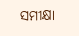ସମୀକ୍ଷା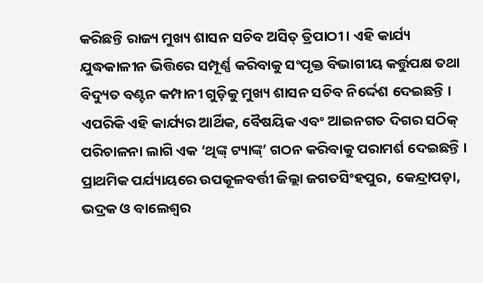କରିଛନ୍ତି ରାଜ୍ୟ ମୁଖ୍ୟ ଶାସନ ସଚିବ ଅସିତ୍ ତ୍ରିପାଠୀ । ଏହି କାର୍ଯ୍ୟ ଯୁଦ୍ଧକାଳୀନ ଭିତ୍ତିରେ ସମ୍ପୂର୍ଣ୍ଣ କରିବାକୁ ସଂପୃକ୍ତ ବିଭାଗୀୟ କର୍ତ୍ତୁପକ୍ଷ ତଥା ବିଦ୍ୟୁତ ବଣ୍ଟନ କମ୍ପାନୀ ଗୁଡ଼ିକୁ ମୁଖ୍ୟ ଶାସନ ସଚିବ ନିର୍ଦ୍ଦେଶ ଦେଇଛନ୍ତି ।
ଏପରିକି ଏହି କାର୍ଯ୍ୟର ଆର୍ଥିକ, ବୈଷୟିକ ଏବଂ ଆଇନଗତ ଦିଗର ସଠିକ୍ ପରିଚାଳନା ଲାଗି ଏକ ‘ଥିଙ୍କ୍ ଟ୍ୟାଙ୍କ୍’ ଗଠନ କରିବାକୁ ପରାମର୍ଶ ଦେଇଛନ୍ତି ।
ପ୍ରାଥମିକ ପର୍ଯ୍ୟାୟରେ ଉପକୂଳବର୍ତ୍ତୀ ଜିଲ୍ଲା ଜଗତସିଂହପୁର, କେନ୍ଦ୍ରାପଡ଼ା, ଭଦ୍ରକ ଓ ବାଲେଶ୍ୱର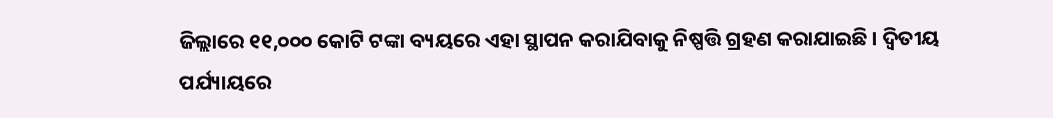ଜିଲ୍ଲାରେ ୧୧,୦୦୦ କୋଟି ଟଙ୍କା ବ୍ୟୟରେ ଏହା ସ୍ଥାପନ କରାଯିବାକୁ ନିଷ୍ପତ୍ତି ଗ୍ରହଣ କରାଯାଇଛି । ଦ୍ୱିତୀୟ ପର୍ଯ୍ୟାୟରେ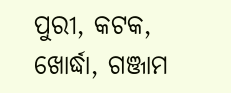ପୁରୀ, କଟକ, ଖୋର୍ଦ୍ଧା, ଗଞ୍ଜାମ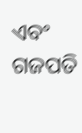ଏବଂ ଗଜପତି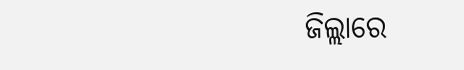ଜିଲ୍ଲାରେ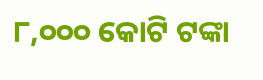୮,୦୦୦ କୋଟି ଟଙ୍କା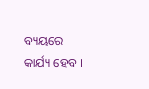ବ୍ୟୟରେ କାର୍ଯ୍ୟ ହେବ ।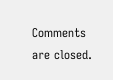Comments are closed.